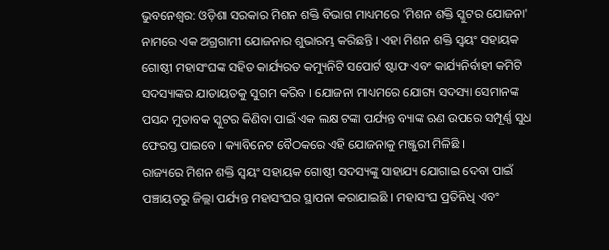ଭୁବନେଶ୍ବର: ଓଡ଼ିଶା ସରକାର ମିଶନ ଶକ୍ତି ବିଭାଗ ମାଧ୍ୟମରେ 'ମିଶନ ଶକ୍ତି ସ୍କୁଟର ଯୋଜନା' ନାମରେ ଏକ ଅଗ୍ରଗାମୀ ଯୋଜନାର ଶୁଭାରମ୍ଭ କରିଛନ୍ତି । ଏହା ମିଶନ ଶକ୍ତି ସ୍ବୟଂ ସହାୟକ ଗୋଷ୍ଠୀ ମହାସଂଘଙ୍କ ସହିତ କାର୍ଯ୍ୟରତ କମ୍ୟୁନିଟି ସପୋର୍ଟ ଷ୍ଟାଫ ଏବଂ କାର୍ଯ୍ୟନିର୍ବାହୀ କମିଟି ସଦସ୍ୟାଙ୍କର ଯାତାୟତକୁ ସୁଗମ କରିବ । ଯୋଜନା ମାଧ୍ୟମରେ ଯୋଗ୍ୟ ସଦସ୍ୟା ସେମାନଙ୍କ ପସନ୍ଦ ମୁତାବକ ସ୍କୁଟର କିଣିବା ପାଇଁ ଏକ ଲକ୍ଷ ଟଙ୍କା ପର୍ଯ୍ୟନ୍ତ ବ୍ୟାଙ୍କ ଋଣ ଉପରେ ସମ୍ପୂର୍ଣ୍ଣ ସୁଧ ଫେରସ୍ତ ପାଇବେ । କ୍ୟାବିନେଟ ବୈଠକରେ ଏହି ଯୋଜନାକୁ ମଞ୍ଜୁରୀ ମିଳିଛି ।
ରାଜ୍ୟରେ ମିଶନ ଶକ୍ତି ସ୍ବୟଂ ସହାୟକ ଗୋଷ୍ଠୀ ସଦସ୍ୟଙ୍କୁ ସାହାଯ୍ୟ ଯୋଗାଇ ଦେବା ପାଇଁ ପଞ୍ଚାୟତରୁ ଜିଲ୍ଲା ପର୍ଯ୍ୟନ୍ତ ମହାସଂଘର ସ୍ଥାପନା କରାଯାଇଛି । ମହାସଂଘ ପ୍ରତିନିଧି ଏବଂ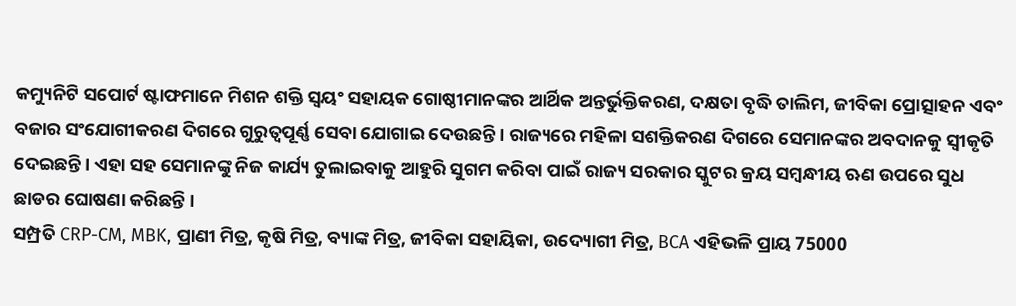କମ୍ୟୁନିଟି ସପୋର୍ଟ ଷ୍ଟାଫମାନେ ମିଶନ ଶକ୍ତି ସ୍ବୟଂ ସହାୟକ ଗୋଷ୍ଠୀମାନଙ୍କର ଆର୍ଥିକ ଅନ୍ତର୍ଭୁକ୍ତିକରଣ, ଦକ୍ଷତା ବୃଦ୍ଧି ତାଲିମ, ଜୀବିକା ପ୍ରୋତ୍ସାହନ ଏବଂ ବଜାର ସଂଯୋଗୀକରଣ ଦିଗରେ ଗୁରୁତ୍ଵପୂର୍ଣ୍ଣ ସେବା ଯୋଗାଇ ଦେଉଛନ୍ତି । ରାଜ୍ୟରେ ମହିଳା ସଶକ୍ତିକରଣ ଦିଗରେ ସେମାନଙ୍କର ଅବଦାନକୁ ସ୍ବୀକୃତି ଦେଇଛନ୍ତି । ଏହା ସହ ସେମାନଙ୍କୁ ନିଜ କାର୍ଯ୍ୟ ତୁଲାଇବାକୁ ଆହୁରି ସୁଗମ କରିବା ପାଇଁ ରାଜ୍ୟ ସରକାର ସ୍କୁଟର କ୍ରୟ ସମ୍ବନ୍ଧୀୟ ଋଣ ଉପରେ ସୁଧ ଛାଡର ଘୋଷଣା କରିଛନ୍ତି ।
ସମ୍ପ୍ରତି CRP-CM, MBK, ପ୍ରାଣୀ ମିତ୍ର, କୃଷି ମିତ୍ର, ବ୍ୟାଙ୍କ ମିତ୍ର, ଜୀବିକା ସହାୟିକା, ଉଦ୍ୟୋଗୀ ମିତ୍ର, BCA ଏହିଭଳି ପ୍ରାୟ 75000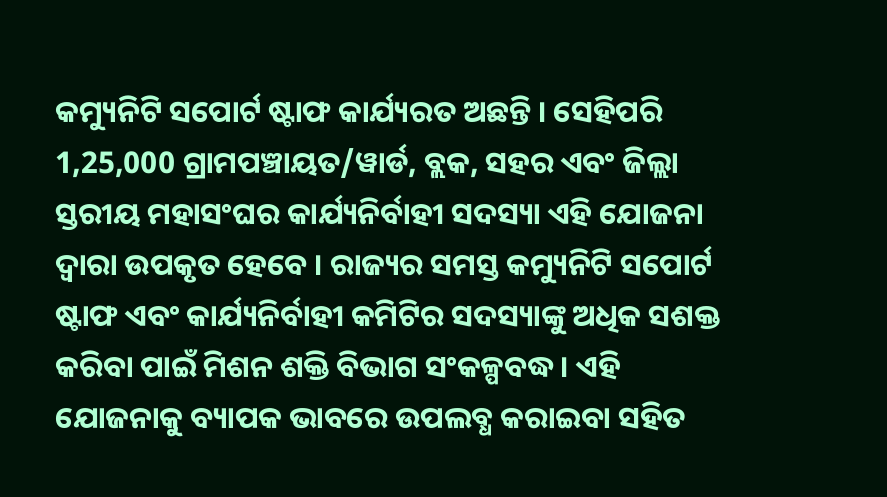କମ୍ୟୁନିଟି ସପୋର୍ଟ ଷ୍ଟାଫ କାର୍ଯ୍ୟରତ ଅଛନ୍ତି । ସେହିପରି 1,25,000 ଗ୍ରାମପଞ୍ଚାୟତ/ୱାର୍ଡ, ବ୍ଲକ, ସହର ଏବଂ ଜିଲ୍ଲା ସ୍ତରୀୟ ମହାସଂଘର କାର୍ଯ୍ୟନିର୍ବାହୀ ସଦସ୍ୟା ଏହି ଯୋଜନା ଦ୍ବାରା ଉପକୃତ ହେବେ । ରାଜ୍ୟର ସମସ୍ତ କମ୍ୟୁନିଟି ସପୋର୍ଟ ଷ୍ଟାଫ ଏବଂ କାର୍ଯ୍ୟନିର୍ବାହୀ କମିଟିର ସଦସ୍ୟାଙ୍କୁ ଅଧିକ ସଶକ୍ତ କରିବା ପାଇଁ ମିଶନ ଶକ୍ତି ବିଭାଗ ସଂକଳ୍ପବଦ୍ଧ । ଏହି ଯୋଜନାକୁ ବ୍ୟାପକ ଭାବରେ ଉପଲବ୍ଧ କରାଇବା ସହିତ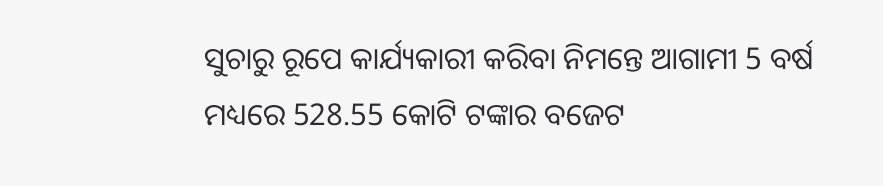ସୁଚାରୁ ରୂପେ କାର୍ଯ୍ୟକାରୀ କରିବା ନିମନ୍ତେ ଆଗାମୀ 5 ବର୍ଷ ମଧ୍ୟରେ 528.55 କୋଟି ଟଙ୍କାର ବଜେଟ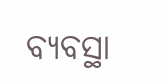ବ୍ୟବସ୍ଥା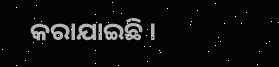କରାଯାଇଛି ।